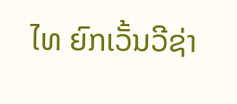ໄທ ຍົກເວັ້ນວີຊ່າ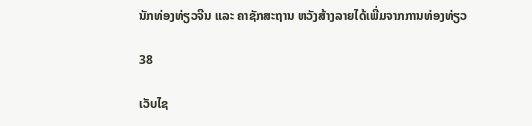ນັກທ່ອງທ່ຽວຈີນ ແລະ ຄາຊັກສະຖານ ຫວັງສ້າງລາຍໄດ້ເພີ່ມຈາກການທ່ອງທ່ຽວ

38

ເວັບໄຊ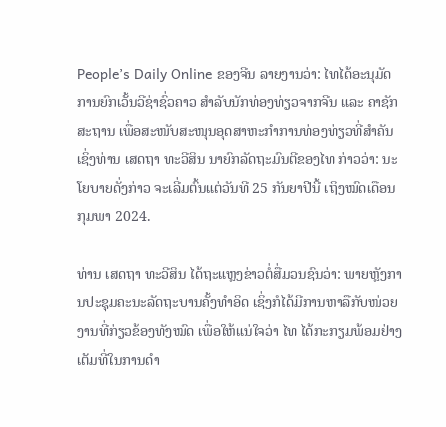People’s Daily Online ຂອງຈີນ ລາຍງານວ່າ: ໄທໄດ້ອະນຸມັດການຍົກເວັ້ນວີຊ່າຊົ່ວຄາວ ສຳລັບນັກທ່ອງທ່ຽວຈາກຈີນ ແລະ ຄາຊັກສະຖານ ເພື່ອສະໜັບສະໜຸນອຸດສາຫະກຳການທ່ອງທ່ຽວທີ່ສຳຄັນ ເຊິ່ງທ່ານ ເສດຖາ ທະວີສິນ ນາຍົກລັດຖະມົນຕີຂອງໄທ ກ່າວວ່າ: ນະໂຍບາຍດັ່ງກ່າວ ຈະເລີ່ມຕົ້ນແຕ່ວັນທີ 25 ກັນຍາປີນີ້ ເຖິງໝົດເດືອນກຸມພາ 2024.

ທ່ານ ເສດຖາ ທະວີສິນ ໄດ້ຖະແຫຼງຂ່າວຕໍ່ສື່ມວນຊົນວ່າ: ພາຍຫຼັງການປະຊຸມຄະນະລັດຖະບານຄັ້ງທໍາອິດ ເຊິ່ງກໍໄດ້ມີການຫາລືກັບໜ່ວຍງານທີ່ກ່ຽວຂ້ອງທັງໝົດ ເພື່ອໃຫ້ແນ່ໃຈວ່າ ໄທ ໄດ້ກະກຽມພ້ອມຢ່າງເຕັມທີ່ໃນການດຳ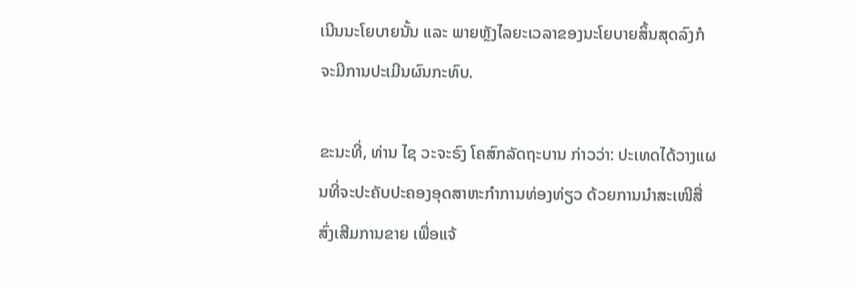ເນີນນະໂຍບາຍນັ້ນ ແລະ ພາຍຫຼັງໄລຍະເວລາຂອງນະໂຍບາຍສິ້ນສຸດລົງກໍຈະມີການປະເມີນຜົນກະທົບ.

ຂະນະທີ່, ທ່ານ ໄຊ ວະຈະຣົງ ໂຄສົກລັດຖະບານ ກ່າວວ່າ: ປະເທດໄດ້ວາງແຜນທີ່ຈະປະຄັບປະຄອງອຸດສາຫະກຳການທ່ອງທ່ຽວ ດ້ວຍການນໍາສະເໜີສື່ ສົ່ງເສີມການຂາຍ ເພື່ອແຈ້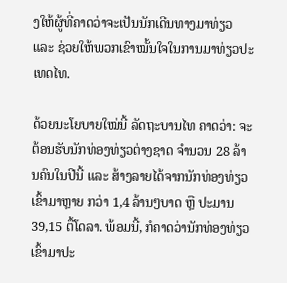ງໃຫ້ຜູ້ທີ່ຄາດວ່າຈະເປັນນັກເດີນທາງມາທ່ຽວ ແລະ ຊ່ວຍໃຫ້ພວກເຂົາໝັ້ນໃຈໃນການມາທ່ຽວປະເທດໄທ.

ດ້ວຍນະໂຍບາຍໃໝ່ນີ້ ລັດຖະບານໄທ ຄາດວ່າ: ຈະຕ້ອນຮັບນັກທ່ອງທ່ຽວຕ່າງຊາດ ຈໍານວນ 28 ລ້ານຄົນໃນປີນີ້ ແລະ ສ້າງລາຍໄດ້ຈາກນັກທ່ອງທ່ຽວເຂົ້າມາຫຼາຍ ກວ່າ 1,4 ລ້ານໆບາດ ຫຼື ປະມານ 39,15 ຕື້ໂດລາ. ພ້ອມນີ້, ກໍຄາດວ່ານັກທ່ອງທ່ຽວເຂົ້າມາປະ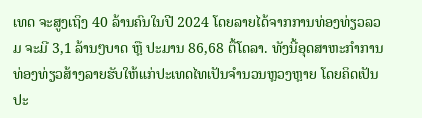ເທດ ຈະສູງເຖິງ 40 ລ້ານຄົນໃນປີ 2024 ໂດຍລາຍໄດ້ຈາກການທ່ອງທ່ຽວລວມ ຈະມີ 3,1 ລ້ານໆບາດ ຫຼື ປະມານ 86,68 ຕື້ໂດລາ. ທັງນີ້ອຸດສາຫະກຳການທ່ອງທ່ຽວສ້າງລາຍຮັບໃຫ້ແກ່ປະເທດໄທເປັນຈຳນວນຫຼວງຫຼາຍ ໂດຍຄິດເປັນປະ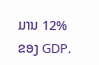ມານ 12% ຂອງ GDP.